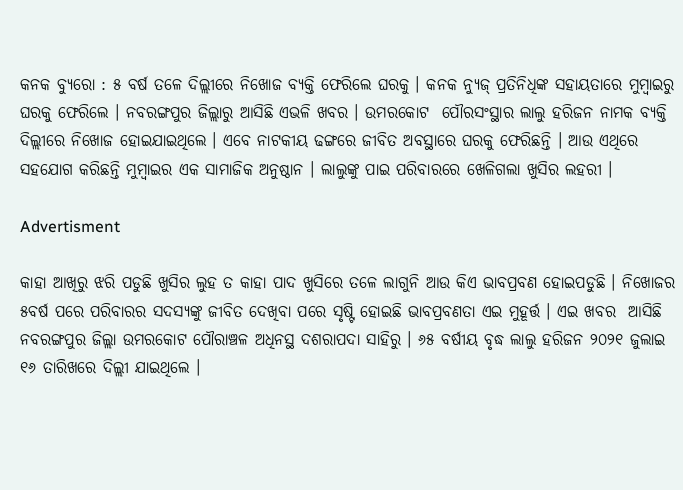କନକ ବ୍ୟୁରୋ : ୫ ବର୍ଷ ତଳେ ଦିଲ୍ଲୀରେ ନିଖୋଜ ବ୍ୟକ୍ତି ଫେରିଲେ ଘରକୁ । କନକ ନ୍ୟୁଜ୍‌ ପ୍ରତିନିଧିଙ୍କ ସହାୟତାରେ ମୁମ୍ବାଇରୁ ଘରକୁ ଫେରିଲେ । ନବରଙ୍ଗପୁର ଜିଲ୍ଲାରୁ ଆସିଛି ଏଭଳି ଖବର । ଉମରକୋଟ  ପୌରସଂସ୍ଥାର ଲାଲୁ ହରିଜନ ନାମକ ବ୍ୟକ୍ତି ଦିଲ୍ଲୀରେ ନିଖୋଜ ହୋଇଯାଇଥିଲେ । ଏବେ ନାଟକୀୟ ଢଙ୍ଗରେ ଜୀବିତ ଅବସ୍ଥାରେ ଘରକୁ ଫେରିଛନ୍ତି । ଆଉ ଏଥିରେ ସହଯୋଗ କରିଛନ୍ତି ମୁମ୍ବାଇର ଏକ ସାମାଜିକ ଅନୁଷ୍ଠାନ । ଲାଲୁଙ୍କୁ ପାଇ ପରିବାରରେ ଖେଳିଗଲା ଖୁସିର ଲହରୀ ।

Advertisment

କାହା ଆଖିରୁ ଝରି ପଡୁଛି ଖୁସିର ଲୁହ ତ କାହା ପାଦ ଖୁସିରେ ତଳେ ଲାଗୁନି ଆଉ କିଏ ଭାବପ୍ରବଣ ହୋଇପଡୁଛି । ନିଖୋଜର ୫ବର୍ଷ ପରେ ପରିବାରର ସଦସ୍ୟଙ୍କୁ ଜୀବିତ ଦେଖିବା ପରେ ସୃଷ୍ଟି ହୋଇଛି ଭାବପ୍ରବଣତା ଏଇ ମୁହୂର୍ତ୍ତ । ଏଇ ଖବର  ଆସିଛି ନବରଙ୍ଗପୁର ଜିଲ୍ଲା ଉମରକୋଟ ପୌରାଞ୍ଚଳ ଅଧିନସ୍ଥ ଦଶରାପଦା ସାହିରୁ । ୬୫ ବର୍ଷୀୟ ବୃଦ୍ଧ ଲାଲୁ ହରିଜନ ୨୦୨୧ ଜୁଲାଇ ୧୬ ତାରିଖରେ ଦିଲ୍ଲୀ ଯାଇଥିଲେ ।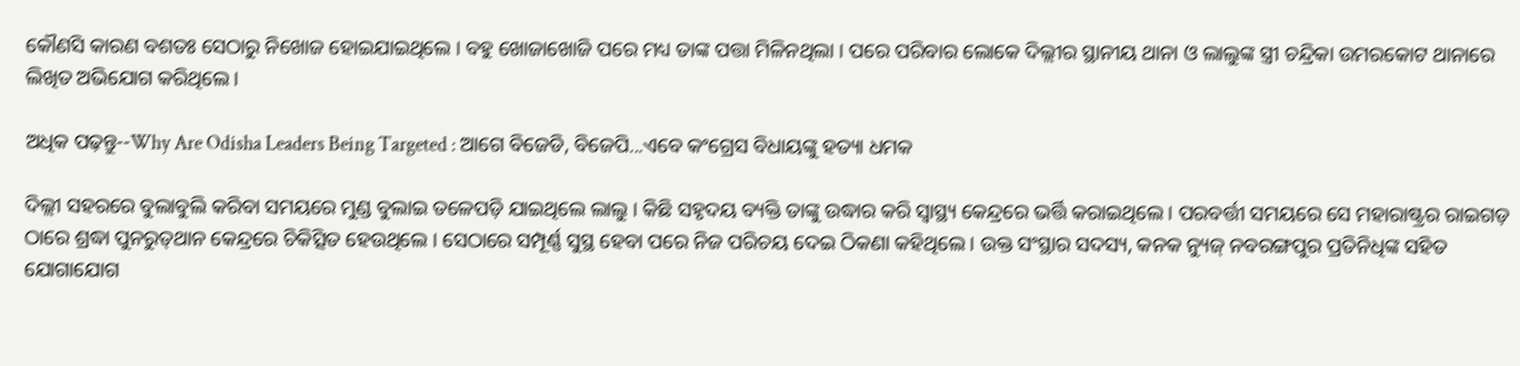କୌଣସି କାରଣ ବଶତଃ ସେଠାରୁ ନିଖୋଜ ହୋଇଯାଇଥିଲେ । ବହୁ ଖୋଜାଖୋଜି ପରେ ମଧ୍ୟ ତାଙ୍କ ପତ୍ତା ମିଳିନଥିଲା । ପରେ ପରିବାର ଲୋକେ ଦିଲ୍ଲୀର ସ୍ଥାନୀୟ ଥାନା ଓ ଲାଲୁଙ୍କ ସ୍ତ୍ରୀ ଚନ୍ଦ୍ରିକା ଉମରକୋଟ ଥାନାରେ ଲିଖିତ ଅଭିଯୋଗ କରିଥିଲେ ।

ଅଧିକ ପଢ଼ନ୍ତୁ--Why Are Odisha Leaders Being Targeted : ଆଗେ ବିଜେଡି, ବିଜେପି...ଏବେ କଂଗ୍ରେସ ବିଧାୟଙ୍କୁ ହତ୍ୟା ଧମକ

ଦିଲ୍ଲୀ ସହରରେ ବୁଲାବୁଲି କରିବା ସମୟରେ ମୁଣ୍ଡ ବୁଲାଇ ତଳେପଡ଼ି ଯାଇଥିଲେ ଲାଲୁ । କିଛି ସହୃଦୟ ବ୍ୟକ୍ତି ତାଙ୍କୁ ଉଦ୍ଧାର କରି ସ୍ୱାସ୍ଥ୍ୟ କେନ୍ଦ୍ରରେ ଭର୍ତ୍ତି କରାଇଥିଲେ । ପରବର୍ତ୍ତୀ ସମୟରେ ସେ ମହାରାଷ୍ଟ୍ରର ରାଇଗଡ଼ ଠାରେ ଶ୍ରଦ୍ଧା ପୁନରୁତ୍‌ଥାନ କେନ୍ଦ୍ରରେ ଚିକିତ୍ସିତ ହେଉଥିଲେ । ସେଠାରେ ସମ୍ପୂର୍ଣ୍ଣ ସୁସ୍ଥ ହେବା ପରେ ନିଜ ପରିଚୟ ଦେଇ ଠିକଣା କହିଥିଲେ । ଉକ୍ତ ସଂସ୍ଥାର ସଦସ୍ୟ, କନକ ନ୍ୟୁଜ୍‌ ନବରଙ୍ଗପୁର ପ୍ରତିନିଧିଙ୍କ ସହିତ ଯୋଗାଯୋଗ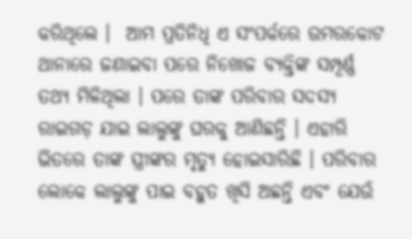କରିଥିଲେ ।  ଆମ ପ୍ରତିନିଧି ଏ ସଂପର୍କରେ ଉମରକୋଟ ଥାନାରେ ଜଣାଇବା ପରେ ନିଖୋଜ ବ୍ୟକ୍ତିଙ୍କ ସମ୍ପୂର୍ଣ୍ଣ ତଥ୍ୟ ମିଳିଥିଲା । ପରେ ତାଙ୍କ ପରିବାର ସଦସ୍ୟ ରାଇଗଡ଼ ଯାଇ ଲାଲୁଙ୍କୁ ଘରକୁ ଆଣିଛନ୍ତି । ଏହାରି ଭିତରେ ତାଙ୍କ ସ୍ତ୍ରୀଙ୍କର ମୃତ୍ୟୁ ହୋଇସାରିଛି । ପରିବାର ଲୋକେ ଲାଲୁଙ୍କୁ ପାଇ ବହୁତ ଖିସି ଅଛନ୍ତି ଏବଂ ଯେଉଁ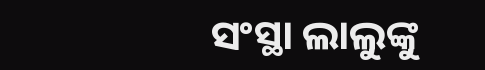ସଂସ୍ଥା ଲାଲୁଙ୍କୁ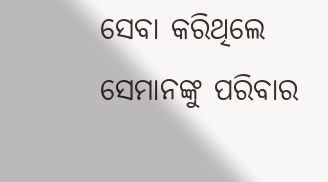ସେବା କରିଥିଲେ ସେମାନଙ୍କୁ ପରିବାର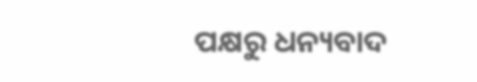ପକ୍ଷରୁ ଧନ୍ୟବାଦ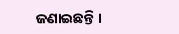ଜଣାଇଛନ୍ତି ।